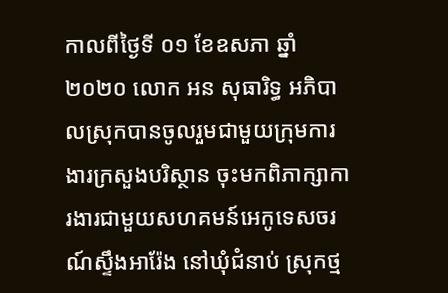កាលពីថ្ងៃទី ០១ ខែឧសភា ឆ្នាំ២០២០ លោក អន សុធារិទ្ធ អភិបាលស្រុកបានចូលរួមជាមួយក្រុមការងារក្រសួងបរិស្ថាន ចុះមកពិភាក្សាការងារជាមួយសហគមន៍អេកូទេសចរណ៍ស្ទឹងអារ៉ែង នៅឃុំជំនាប់ ស្រុកថ្ម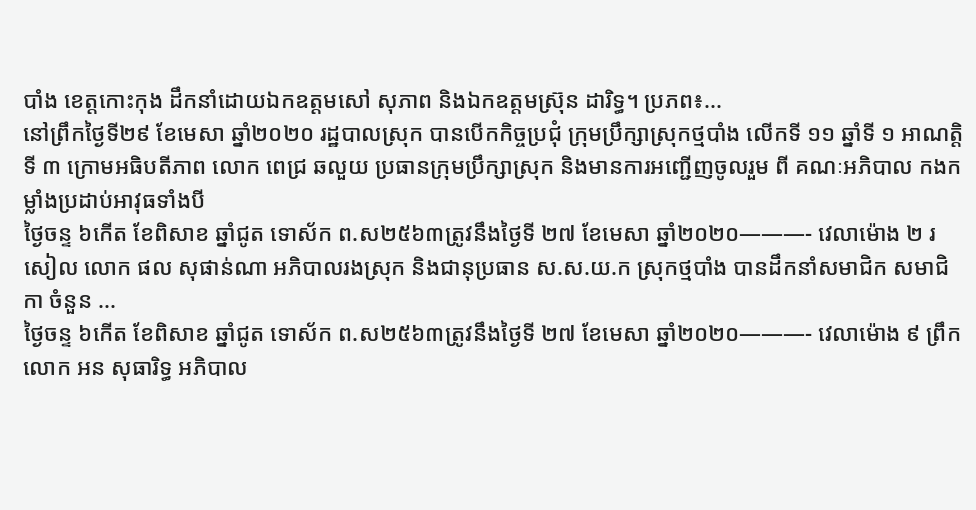បាំង ខេត្តកោះកុង ដឹកនាំដោយឯកឧត្តមសៅ សុភាព និងឯកឧត្តមស៊្រុន ដារិទ្ធ។ ប្រភព៖...
នៅព្រឹកថ្ងៃទី២៩ ខែមេសា ឆ្នាំ២០២០ រដ្ឋបាលស្រុក បានបើកកិច្ចប្រជុំ ក្រុមប្រឹក្សាស្រុកថ្មបាំង លើកទី ១១ ឆ្នាំទី ១ អាណត្តិទី ៣ ក្រោមអធិបតីភាព លោក ពេជ្រ ឆលួយ ប្រធានក្រុមប្រឹក្សាស្រុក និងមានការអញ្ជើញចូលរួម ពី គណៈអភិបាល កងកម្លាំងប្រដាប់អាវុធទាំងបី
ថ្ងៃចន្ទ ៦កើត ខែពិសាខ ឆ្នាំជូត ទោស័ក ព.ស២៥៦៣ត្រូវនឹងថ្ងៃទី ២៧ ខែមេសា ឆ្នាំ២០២០———- វេលាម៉ោង ២ រសៀល លោក ផល សុផាន់ណា អភិបាលរងស្រុក និងជានុប្រធាន ស.ស.យ.ក ស្រុកថ្មបាំង បានដឹកនាំសមាជិក សមាជិកា ចំនួន ...
ថ្ងៃចន្ទ ៦កើត ខែពិសាខ ឆ្នាំជូត ទោស័ក ព.ស២៥៦៣ត្រូវនឹងថ្ងៃទី ២៧ ខែមេសា ឆ្នាំ២០២០———- វេលាម៉ោង ៩ ព្រឹក លោក អន សុធារិទ្ធ អភិបាល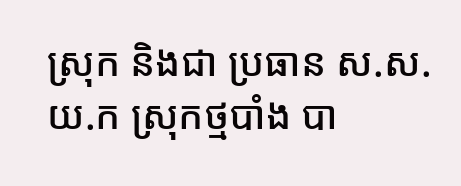ស្រុក និងជា ប្រធាន ស.ស.យ.ក ស្រុកថ្មបាំង បា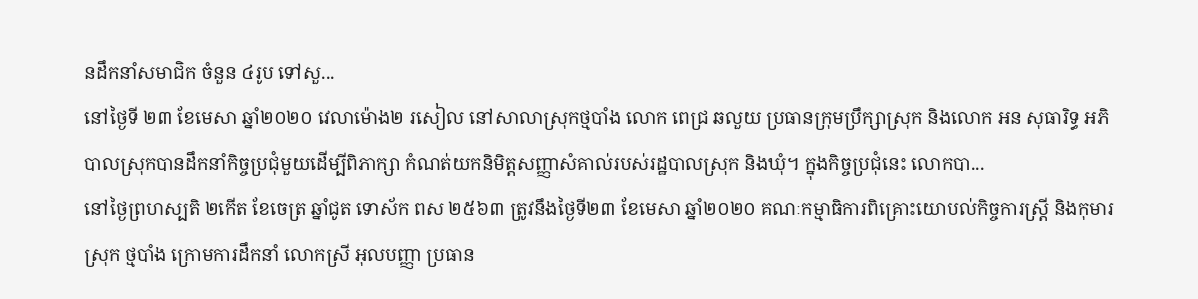នដឹកនាំសមាជិក ចំនួន ៤រូប ទៅសួ...
នៅថ្ងៃទី ២៣ ខែមេសា ឆ្នាំ២០២០ វេលាម៉ោង២ រសៀល នៅសាលាស្រុកថ្មបាំង លោក ពេជ្រ ឆលួយ ប្រធានក្រុមប្រឹក្សាស្រុក និងលោក អន សុធារិទ្ធ អភិបាលស្រុកបានដឹកនាំកិច្ចប្រជុំមួយដើម្បីពិភាក្សា កំណត់យកនិមិត្តសញ្ញាសំគាល់របស់រដ្ឋបាលស្រុក និងឃុំ។ ក្នុងកិច្ចប្រជុំនេះ លោកបា...
នៅថ្ងៃព្រហស្បតិ ២កើត ខែចេត្រ ឆ្នាំជូត ទោស័ក ពស ២៥៦៣ ត្រូវនឹងថ្ងៃទី២៣ ខែមេសា ឆ្នាំ២០២០ គណៈកម្មាធិការពិគ្រោះយោបល់កិច្ចការស្រ្តី និងកុមារ ស្រុក ថ្មបាំង ក្រោមការដឹកនាំ លោកស្រី អុលបញ្ញា ប្រធាន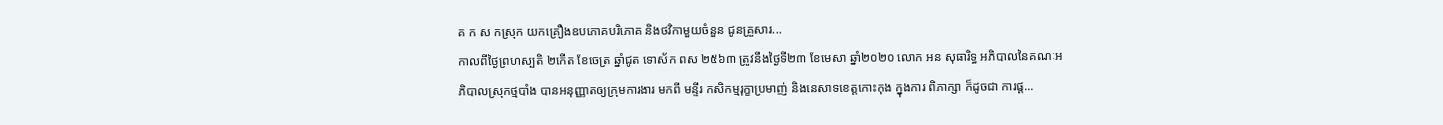គ ក ស កស្រុក យកគ្រឿងឧបភោគបរិភោគ និងថវិកាមួយចំនួន ជូនគ្រួសារ...
កាលពីថ្ងៃព្រហស្បតិ ២កើត ខែចេត្រ ឆ្នាំជូត ទោស័ក ពស ២៥៦៣ ត្រូវនឹងថ្ងៃទី២៣ ខែមេសា ឆ្នាំ២០២០ លោក អន សុធារិទ្ធ អភិបាលនៃគណៈអភិបាលស្រុកថ្មបាំង បានអនុញ្ញាតឲ្យក្រុមការងារ មកពី មន្ទីរ កសិកម្មរុក្ខាប្រមាញ់ និងនេសាទខេត្តកោះកុង ក្នុងការ ពិភាក្សា ក៏ដូចជា ការផ្ដ...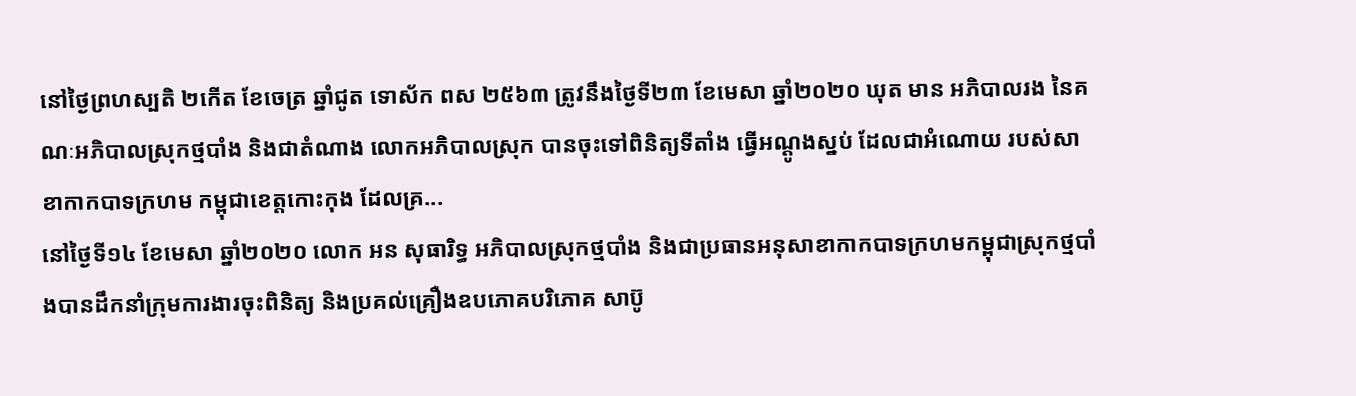នៅថ្ងៃព្រហស្បតិ ២កើត ខែចេត្រ ឆ្នាំជូត ទោស័ក ពស ២៥៦៣ ត្រូវនឹងថ្ងៃទី២៣ ខែមេសា ឆ្នាំ២០២០ ឃុត មាន អភិបាលរង នៃគណៈអភិបាលស្រុកថ្មបាំង និងជាតំណាង លោកអភិបាលស្រុក បានចុះទៅពិនិត្យទីតាំង ធ្វើអណ្ដូងស្នប់ ដែលជាអំណោយ របស់សាខាកាកបាទក្រហម កម្ពុជាខេត្តកោះកុង ដែលគ្រ...
នៅថ្ងៃទី១៤ ខែមេសា ឆ្នាំ២០២០ លោក អន សុធារិទ្ធ អភិបាលស្រុកថ្មបាំង និងជាប្រធានអនុសាខាកាកបាទក្រហមកម្ពុជាស្រុកថ្មបាំងបានដឹកនាំក្រុមការងារចុះពិនិត្យ និងប្រគល់គ្រឿងឧបភោគបរិភោគ សាប៊ូ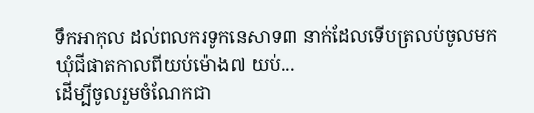ទឹកអាកុល ដល់ពលករទូកនេសាទ៣ នាក់ដែលទើបត្រលប់ចូលមកឃុំជីផាតកាលពីយប់ម៉ោង៧ យប់...
ដើម្បីចូលរួមចំណែកជា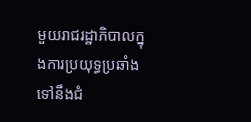មួយរាជរដ្ឋាភិបាលក្នុងការប្រយុទ្ធប្រឆាំងទៅនឹងជំ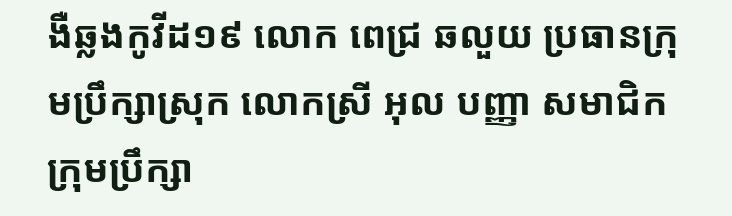ងឺឆ្លងកូវីដ១៩ លោក ពេជ្រ ឆលួយ ប្រធានក្រុមប្រឹក្សាស្រុក លោកស្រី អុល បញ្ញា សមាជិកក្រុមប្រឹក្សា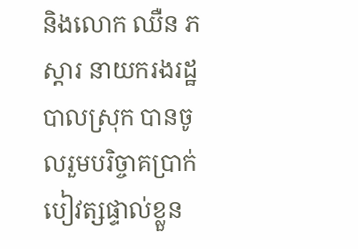និងលោក ឈឺន ភស្តារ នាយករងរដ្ឋបាលស្រុក បានចូលរួមបរិច្ចាគប្រាក់បៀវត្សផ្ទាល់ខ្លួន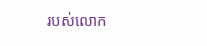របស់លោក